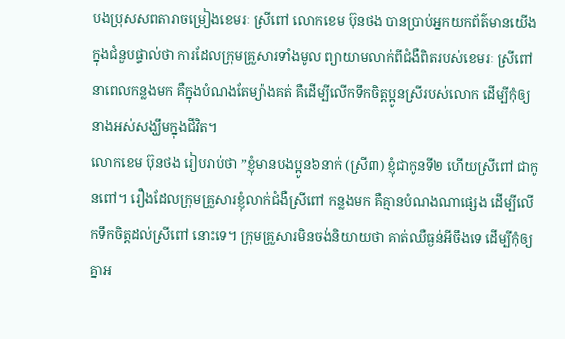បងប្រុសសពតារាចម្រៀងខេមរៈ ស្រីពៅ លោកខេម ប៊ុនថង បានប្រាប់អ្នកយកព័ត៌មានយើង ក្នុងជំនួបផ្ទាល់ថា ការដែលក្រុមគ្រួសារទាំងមូល ព្យាយាមលាក់ពីជំងឺពិតរបស់ខេមរៈ ស្រីពៅ នាពេលកន្លងមក គឺក្នុងបំណងតែម្យ៉ាងគត់ គឺដើម្បីលើកទឹកចិត្តប្អូនស្រីរបស់លោក ដើម្បីកុំឲ្យនាងអស់សង្ឃឹមក្នុងជីវិត។
លោកខេម ប៊ុនថង រៀបរាប់ថា ”ខ្ញុំមានបងប្អូន៦នាក់ (ស្រី៣) ខ្ញុំជាកូនទី២ ហើយស្រីពៅ ជាកូនពៅ។ រឿងដែលក្រុមគ្រួសារខ្ញុំលាក់ជំងឺស្រីពៅ កន្លងមក គឺគ្មានបំណងណាផ្សេង ដើម្បីលើកទឹកចិត្តដល់ស្រីពៅ នោះទេ។ ក្រុមគ្រួសារមិនចង់និយាយថា គាត់ឈឺធ្ងន់អីចឹងទេ ដើម្បីកុំឲ្យគ្នាអ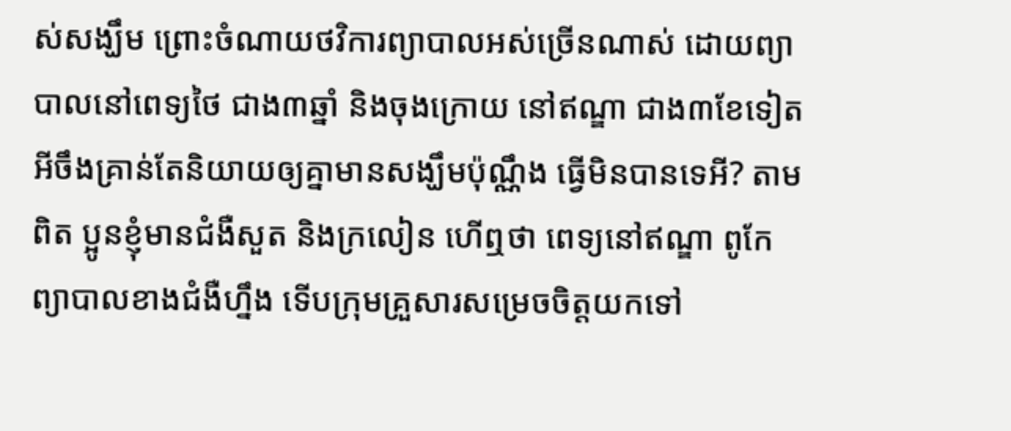ស់សង្ឃឹម ព្រោះចំណាយថវិការព្យាបាលអស់ច្រើនណាស់ ដោយព្យាបាលនៅពេទ្យថៃ ជាង៣ឆ្នាំ និងចុងក្រោយ នៅឥណ្ឌា ជាង៣ខែទៀត អីចឹងគ្រាន់តែនិយាយឲ្យគ្នាមានសង្ឃឹមប៉ុណ្ណឹង ធ្វើមិនបានទេអី? តាមពិត ប្អូនខ្ញុំមានជំងឺសួត និងក្រលៀន ហើឮថា ពេទ្យនៅឥណ្ឌា ពូកែព្យាបាលខាងជំងឺហ្នឹង ទើបក្រុមគ្រួសារសម្រេចចិត្តយកទៅ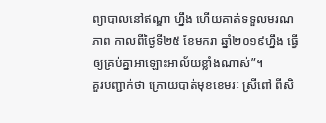ព្យាបាលនៅឥណ្ឌា ហ្នឹង ហើយគាត់ទទួលមរណភាព កាលពីថ្ងៃទី២៥ ខែមករា ឆ្នាំ២០១៩ហ្នឹង ធ្វើឲ្យគ្រប់គ្នាអាឡោះអាល័យខ្លាំងណាស់”។
គួរបញ្ជាក់ថា ក្រោយបាត់មុខខេមរៈ ស្រីពៅ ពីសិ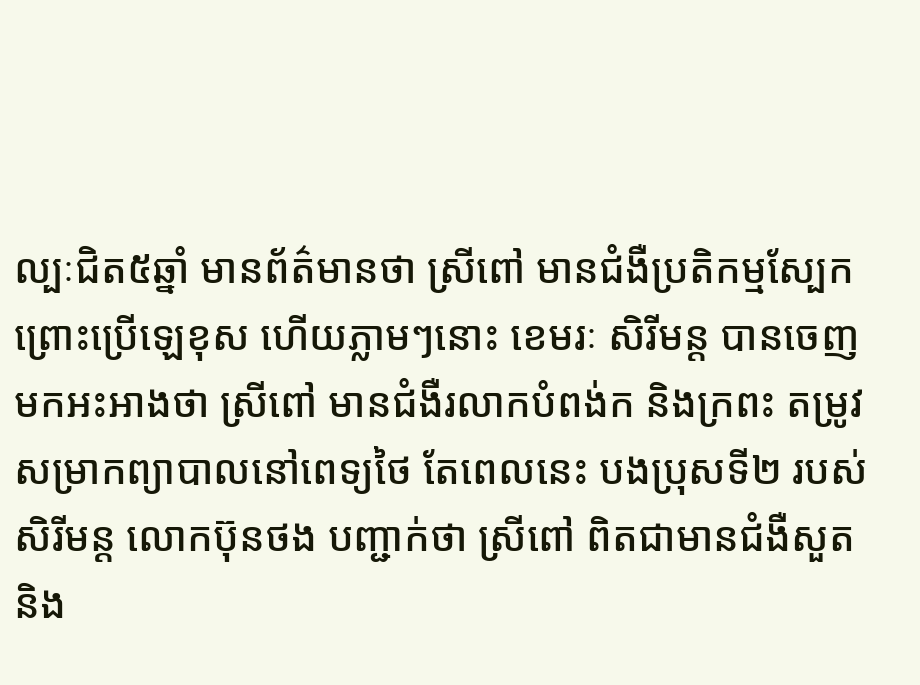ល្បៈជិត៥ឆ្នាំ មានព័ត៌មានថា ស្រីពៅ មានជំងឺប្រតិកម្មស្បែក ព្រោះប្រើឡេខុស ហើយភ្លាមៗនោះ ខេមរៈ សិរីមន្ដ បានចេញមកអះអាងថា ស្រីពៅ មានជំងឺរលាកបំពង់ក និងក្រពះ តម្រូវសម្រាកព្យាបាលនៅពេទ្យថៃ តែពេលនេះ បងប្រុសទី២ របស់សិរីមន្ដ លោកប៊ុនថង បញ្ជាក់ថា ស្រីពៅ ពិតជាមានជំងឺសួតនិង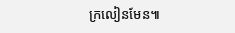ក្រលៀនមែន៕